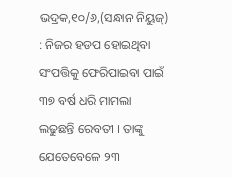ଭଦ୍ରକ,୧୦/୬,(ସନ୍ଧାନ ନିୟୁଜ୍) : ନିଜର ହଡପ ହୋଇଥିବା ସଂପତ୍ତିକୁ ଫେରିପାଇବା ପାଇଁ ୩୭ ବର୍ଷ ଧରି ମାମଲା ଲଢୁଛନ୍ତି ରେବତୀ । ତାଙ୍କୁ ଯେତେବେଳେ ୨୩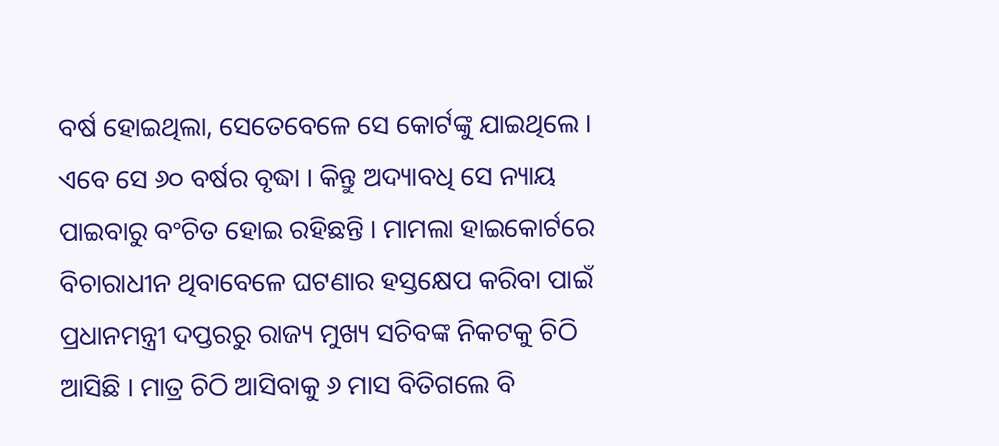ବର୍ଷ ହୋଇଥିଲା, ସେତେବେଳେ ସେ କୋର୍ଟଙ୍କୁ ଯାଇଥିଲେ । ଏବେ ସେ ୬୦ ବର୍ଷର ବୃଦ୍ଧା । କିନ୍ତୁ ଅଦ୍ୟାବଧି ସେ ନ୍ୟାୟ ପାଇବାରୁ ବଂଚିତ ହୋଇ ରହିଛନ୍ତି । ମାମଲା ହାଇକୋର୍ଟରେ ବିଚାରାଧୀନ ଥିବାବେଳେ ଘଟଣାର ହସ୍ତକ୍ଷେପ କରିବା ପାଇଁ ପ୍ରଧାନମନ୍ତ୍ରୀ ଦପ୍ତରରୁ ରାଜ୍ୟ ମୁଖ୍ୟ ସଚିବଙ୍କ ନିକଟକୁ ଚିଠି ଆସିଛି । ମାତ୍ର ଚିଠି ଆସିବାକୁ ୬ ମାସ ବିତିଗଲେ ବି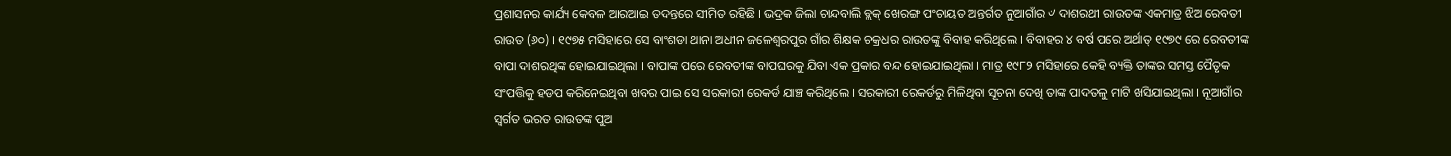ପ୍ରଶାସନର କାର୍ଯ୍ୟ କେବଳ ଆରଆଇ ତଦନ୍ତରେ ସୀମିତ ରହିଛି । ଭଦ୍ରକ ଜିଲା ଚାନ୍ଦବାଲି ବ୍ଲକ୍ ଖେରଙ୍ଗ ପଂଚାୟତ ଅନ୍ତର୍ଗତ ନୁଆଗାଁର ୰ ଦାଶରଥୀ ରାଉତଙ୍କ ଏକମାତ୍ର ଝିଅ ରେବତୀ ରାଉତ (୬୦) । ୧୯୭୫ ମସିହାରେ ସେ ବାଂଶଡା ଥାନା ଅଧୀନ ଜଳେଶ୍ୱରପୁର ଗାଁର ଶିକ୍ଷକ ଚକ୍ରଧର ରାଉତଙ୍କୁ ବିବାହ କରିଥିଲେ । ବିବାହର ୪ ବର୍ଷ ପରେ ଅର୍ଥାତ୍ ୧୯୭୯ ରେ ରେବତୀଙ୍କ ବାପା ଦାଶରଥିଙ୍କ ହୋଇଯାଇଥିଲା । ବାପାଙ୍କ ପରେ ରେବତୀଙ୍କ ବାପଘରକୁ ଯିବା ଏକ ପ୍ରକାର ବନ୍ଦ ହୋଇଯାଇଥିଲା । ମାତ୍ର ୧୯୮୨ ମସିହାରେ କେହି ବ୍ୟକ୍ତି ତାଙ୍କର ସମସ୍ତ ପୈତୃକ ସଂପତ୍ତିକୁ ହଡପ କରିନେଇଥିବା ଖବର ପାଇ ସେ ସରକାରୀ ରେକର୍ଡ ଯାଞ୍ଚ କରିଥିଲେ । ସରକାରୀ ରେକର୍ଡରୁ ମିଳିଥିବା ସୂଚନା ଦେଖି ତାଙ୍କ ପାଦତଳୁ ମାଟି ଖସିଯାଇଥିଲା । ନୂଆଗାଁର ସ୍ୱର୍ଗତ ଭରତ ରାଉତଙ୍କ ପୁଅ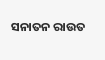ସନାତନ ରାଉତ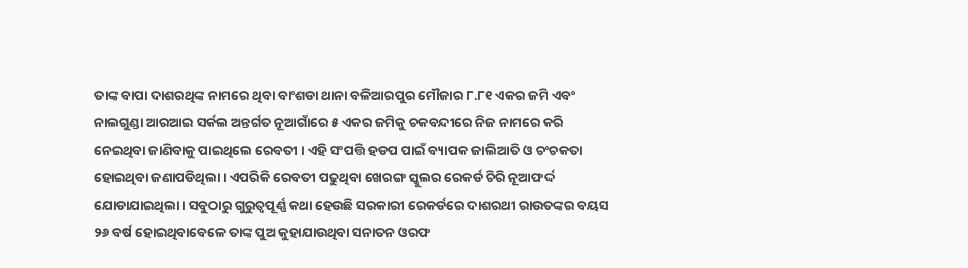ତାଙ୍କ ବାପା ଦାଶରଥିଙ୍କ ନାମରେ ଥିବା ବାଂଶଡା ଥାନା ବଳିଆରପୁର ମୌଜାର ୮.୮୧ ଏକର ଜମି ଏବଂ ନାଲଗୁଣ୍ଡା ଆରଆଇ ସର୍କଲ ଅନ୍ତର୍ଗତ ନୂଆଗାଁରେ ୫ ଏକର ଜମିକୁ ଚକବନ୍ଦୀରେ ନିଜ ନାମରେ କରି ନେଇଥିବା ଜାଣିବାକୁ ପାଇଥିଲେ ରେବତୀ । ଏହି ସଂପତ୍ତି ହଡପ ପାଇଁ ବ୍ୟାପକ ଜାଲିଆତି ଓ ଚଂଚକତା ହୋଇଥିବା ଜଣାପଡିଥିଲା । ଏପରିକି ରେବତୀ ପଢୁଥିବା ଖେରଙ୍ଗ ସ୍କୁଲର ରେକର୍ଡ ଚିରି ନୂଆଫର୍ଦ୍ଦ ଯୋଡାଯାଇଥିଲା । ସବୁଠାରୁ ଗୁରୁତ୍ୱପୂର୍ଣ୍ଣ କଥା ହେଉଛି ସରକାରୀ ରେକର୍ଡରେ ଦାଶରଥୀ ରାଉତଙ୍କର ବୟସ ୨୬ ବର୍ଷ ହୋଇଥିବାବେଳେ ତାଙ୍କ ପୁଅ କୁହାଯାଉଥିବା ସନାତନ ଓରଫ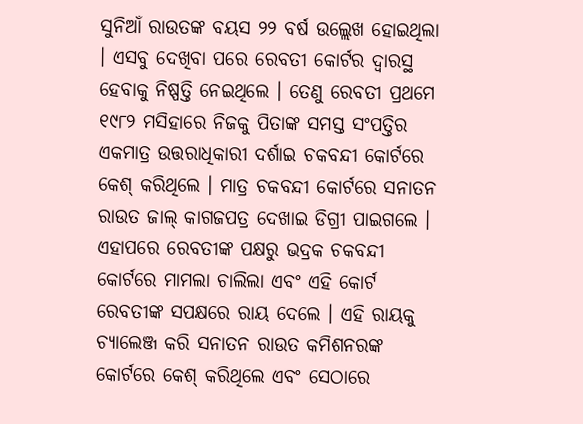ସୁନିଆଁ ରାଉତଙ୍କ ବୟସ ୨୨ ବର୍ଷ ଉଲ୍ଲେଖ ହୋଇଥିଲା । ଏସବୁ ଦେଖିବା ପରେ ରେବତୀ କୋର୍ଟର ଦ୍ୱାରସ୍ଥ ହେବାକୁ ନିଷ୍ପତ୍ତି ନେଇଥିଲେ । ତେଣୁ ରେବତୀ ପ୍ରଥମେ ୧୯୮୨ ମସିହାରେ ନିଜକୁ ପିତାଙ୍କ ସମସ୍ତ ସଂପତ୍ତିର ଏକମାତ୍ର ଉତ୍ତରାଧିକାରୀ ଦର୍ଶାଇ ଚକବନ୍ଦୀ କୋର୍ଟରେ କେଶ୍ କରିଥିଲେ । ମାତ୍ର ଚକବନ୍ଦୀ କୋର୍ଟରେ ସନାତନ ରାଉତ ଜାଲ୍ କାଗଜପତ୍ର ଦେଖାଇ ଡିଗ୍ରୀ ପାଇଗଲେ । ଏହାପରେ ରେବତୀଙ୍କ ପକ୍ଷରୁ ଭଦ୍ରକ ଚକବନ୍ଦୀ କୋର୍ଟରେ ମାମଲା ଚାଲିଲା ଏବଂ ଏହି କୋର୍ଟ ରେବତୀଙ୍କ ସପକ୍ଷରେ ରାୟ ଦେଲେ । ଏହି ରାୟକୁ ଚ୍ୟାଲେଞ୍ଜ କରି ସନାତନ ରାଉତ କମିଶନରଙ୍କ କୋର୍ଟରେ କେଶ୍ କରିଥିଲେ ଏବଂ ସେଠାରେ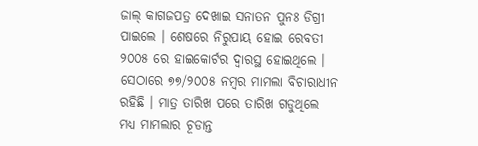ଜାଲ୍ କାଗଜପତ୍ର ଦେଖାଇ ସନାତନ ପୁନଃ ଡିଗ୍ରୀ ପାଇଲେ । ଶେଷରେ ନିରୁପାୟ ହୋଇ ରେବତୀ ୨୦୦୫ ରେ ହାଇକୋର୍ଟର ଦ୍ୱାରସ୍ଥ ହୋଇଥିଲେ । ସେଠାରେ ୭୭/୨୦୦୫ ନମ୍ବର ମାମଲା ବିଚାରାଧୀନ ରହିଛି । ମାତ୍ର ତାରିଖ ପରେ ତାରିଖ ଗଡୁଥିଲେ ମଧ୍ୟ ମାମଲାର ଚୂଡାନ୍ତ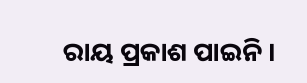ରାୟ ପ୍ରକାଶ ପାଇନି ।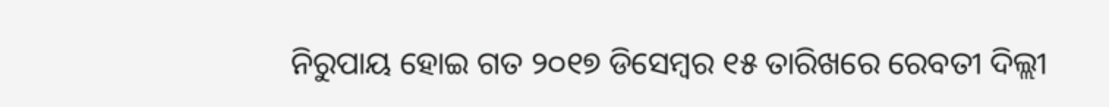ନିରୁପାୟ ହୋଇ ଗତ ୨୦୧୭ ଡିସେମ୍ବର ୧୫ ତାରିଖରେ ରେବତୀ ଦିଲ୍ଲୀ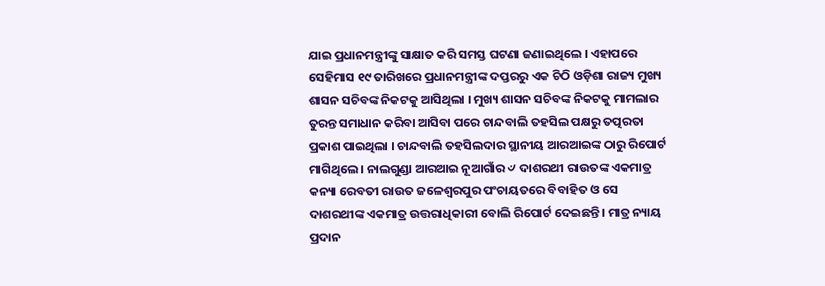ଯାଇ ପ୍ରଧାନମନ୍ତ୍ରୀଙ୍କୁ ସାକ୍ଷାତ କରି ସମସ୍ତ ଘଟଣା ଜଣାଇଥିଲେ । ଏହାପରେ ସେହିମାସ ୧୯ ତାରିଖରେ ପ୍ରଧାନମନ୍ତ୍ରୀଙ୍କ ଦପ୍ତରରୁ ଏକ ଚିଠି ଓଡ଼ିଶା ରାଜ୍ୟ ମୁଖ୍ୟ ଶାସନ ସଚିବଙ୍କ ନିକଟକୁ ଆସିଥିଲା । ମୁଖ୍ୟ ଶାସନ ସଚିବଙ୍କ ନିକଟକୁ ମାମଲାର ତୁରନ୍ତ ସମାଧାନ କରିବା ଆସିବା ପରେ ଚାନ୍ଦବାଲି ତହସିଲ ପକ୍ଷରୁ ତତ୍ପରତା ପ୍ରକାଶ ପାଇଥିଲା । ଚାନ୍ଦବାଲି ତହସିଲଦାର ସ୍ଥାନୀୟ ଆରଆଇଙ୍କ ଠାରୁ ରିପୋର୍ଟ ମାଗିଥିଲେ । ନାଲଗୁଣ୍ଡା ଆରଆଇ ନୂଆଗାଁର ୰ ଦାଶରଥୀ ରାଉତଙ୍କ ଏକମାତ୍ର କନ୍ୟା ରେବତୀ ରାଉତ ଜଳେଶ୍ୱରପୁର ପଂଚାୟତରେ ବିବାହିତ ଓ ସେ ଦାଶରଥୀଙ୍କ ଏକମାତ୍ର ଉତ୍ତରାଧିକାରୀ ବୋଲି ରିପୋର୍ଟ ଦେଇଛନ୍ତି । ମାତ୍ର ନ୍ୟାୟ ପ୍ରଦାନ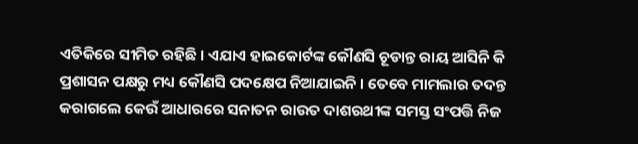ଏତିକିରେ ସୀମିତ ରହିଛି । ଏଯାଏ ହାଇକୋର୍ଟଙ୍କ କୌଣସି ଚୂଡାନ୍ତ ରାୟ ଆସିନି କି ପ୍ରଶାସନ ପକ୍ଷରୁ ମଧ୍ୟ କୌଣସି ପଦକ୍ଷେପ ନିଆଯାଇନି । ତେବେ ମାମଲାର ତଦନ୍ତ କରାଗଲେ କେଉଁ ଆଧାରରେ ସନାତନ ରାଉତ ଦାଶରଥୀଙ୍କ ସମସ୍ତ ସଂପତ୍ତି ନିଜ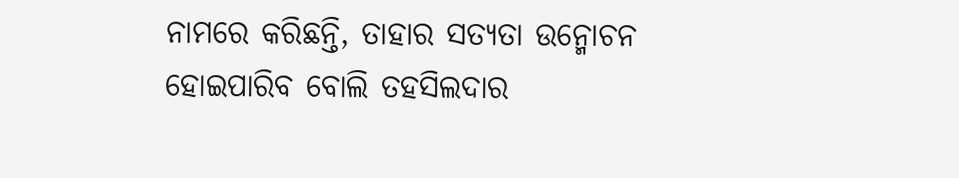ନାମରେ କରିଛନ୍ତି, ତାହାର ସତ୍ୟତା ଉନ୍ମୋଚନ ହୋଇପାରିବ ବୋଲି ତହସିଲଦାର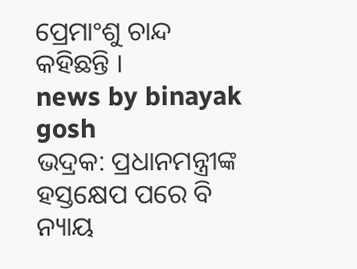ପ୍ରେମାଂଶୁ ଚାନ୍ଦ କହିଛନ୍ତି ।
news by binayak gosh
ଭଦ୍ରକ: ପ୍ରଧାନମନ୍ତ୍ରୀଙ୍କ ହସ୍ତକ୍ଷେପ ପରେ ବି ନ୍ୟାୟ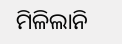ମିଳିଲାନି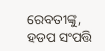ରେବତୀଙ୍କୁ, ହଡପ ସଂପତ୍ତି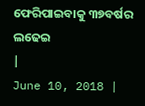ଫେରିପାଇବାକୁ ୩୭ବର୍ଷର ଲଢେଇ
|
June 10, 2018 |